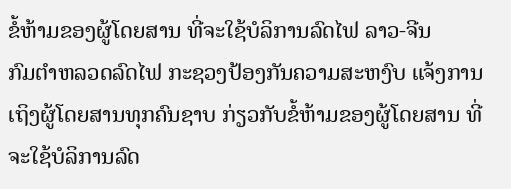ຂໍ້ຫ້າມຂອງຜູ້ໂດຍສານ ທີ່ຈະໃຊ້ບໍລິການລົດໄຟ ລາວ-ຈີນ
ກົມຕຳຫລວດລົດໄຟ ກະຊວງປ້ອງກັນຄວາມສະຫງົບ ແຈ້ງການເຖິງຜູ້ໂດຍສານທຸກຄົນຊາບ ກ່ຽວກັບຂໍ້ຫ້າມຂອງຜູ້ໂດຍສານ ທີ່ຈະໃຊ້ບໍລິການລົດ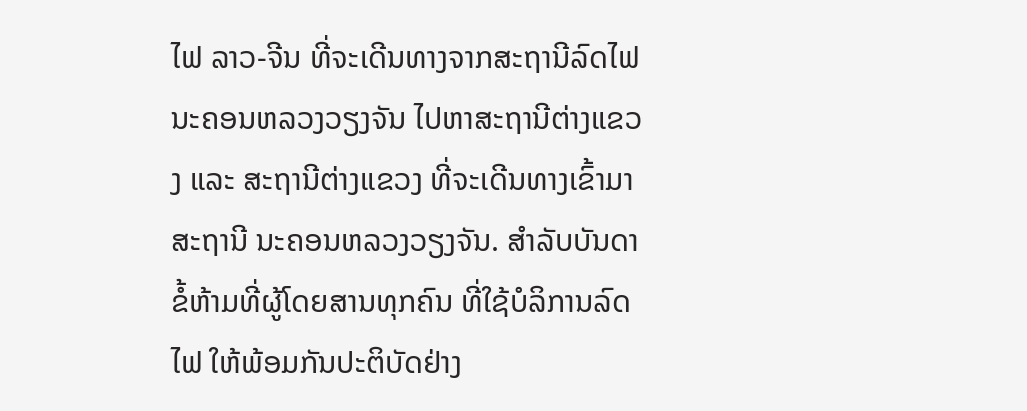ໄຟ ລາວ-ຈີນ ທີ່ຈະເດີນທາງຈາກສະຖານີລົດໄຟນະຄອນຫລວງວຽງຈັນ ໄປຫາສະຖານີຕ່າງແຂວງ ແລະ ສະຖານີຕ່າງແຂວງ ທີ່ຈະເດີນທາງເຂົ້າມາສະຖານີ ນະຄອນຫລວງວຽງຈັນ. ສຳລັບບັນດາຂໍ້ຫ້າມທີ່ຜູ້ໂດຍສານທຸກຄົນ ທີ່ໃຊ້ບໍລິການລົດໄຟ ໃຫ້ພ້ອມກັນປະຕິບັດຢ່າງ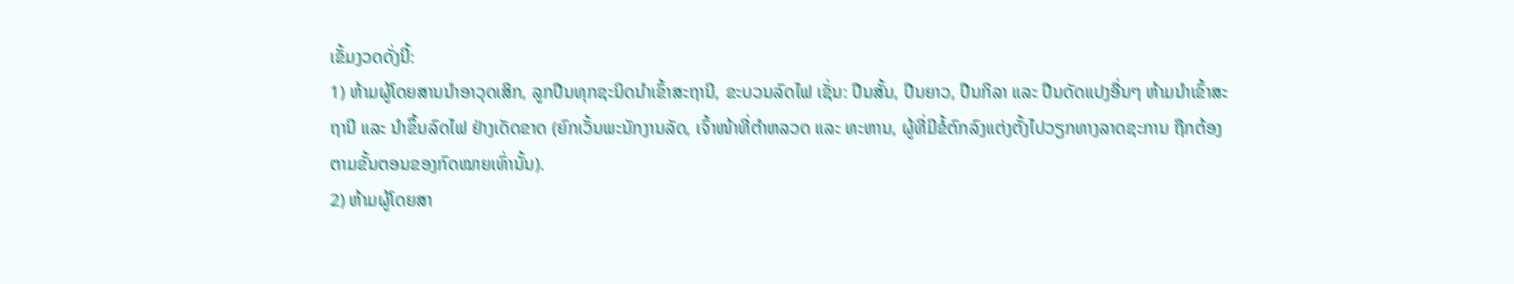ເຂັ້ມງວດດັ່ງນີ້:
1) ຫ້າມຜູ້ໂດຍສານນຳອາວຸດເສິກ, ລູກປືນທຸກຊະນິດນຳເຂົ້າສະຖານີ, ຂະບວນລົດໄຟ ເຊັ່ນ: ປືນສັ້ນ, ປືນຍາວ, ປືນກິລາ ແລະ ປືນດັດແປງອື່ນໆ ຫ້າມນຳເຂົ້າສະຖານີ ແລະ ນຳຂຶ້ນລົດໄຟ ຢ່າງເດັດຂາດ (ຍົກເວັ້ນພະນັກງານລັດ, ເຈົ້າໜ້າທີ່ຕຳຫລວດ ແລະ ທະຫານ, ຜູ້ທີ່ມີຂໍ້ຕົກລົງແຕ່ງຕັ້ງໄປວຽກທາງລາດຊະການ ຖືກຕ້ອງຕາມຂັ້ນຕອນຂອງກົດໝາຍເທົ່ານັ້ນ).
2) ຫ້າມຜູ້ໂດຍສາ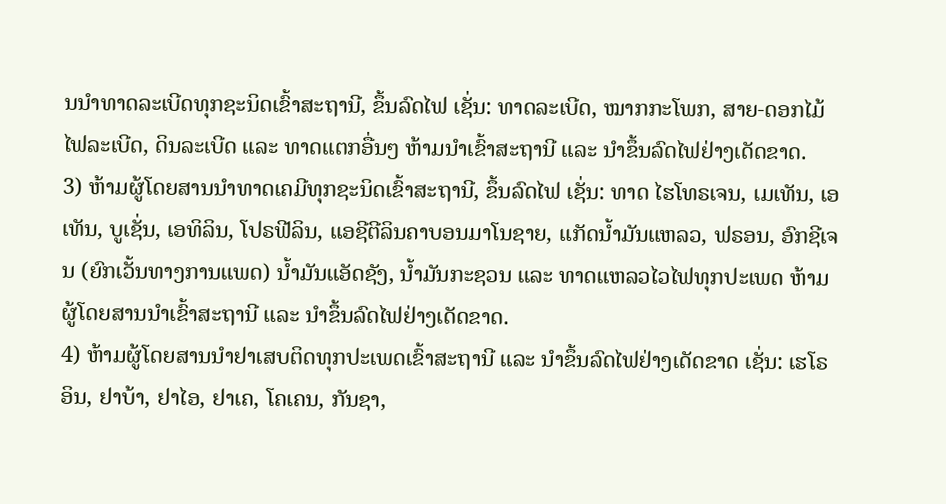ນນຳທາດລະເບີດທຸກຊະນິດເຂົ້າສະຖານີ, ຂຶ້ນລົດໄຟ ເຊັ່ນ: ທາດລະເບີດ, ໝາກກະໂພກ, ສາຍ-ດອກໄມ້ໄຟລະເບີດ, ດິນລະເບີດ ແລະ ທາດແຕກອື່ນໆ ຫ້າມນຳເຂົ້າສະຖານີ ແລະ ນຳຂຶ້ນລົດໄຟຢ່າງເດັດຂາດ.
3) ຫ້າມຜູ້ໂດຍສານນຳທາດເຄມີທຸກຊະນິດເຂົ້າສະຖານີ, ຂຶ້ນລົດໄຟ ເຊັ່ນ: ທາດ ໄຮໂທຣເຈນ, ເມເທັນ, ເອເທັນ, ບູເຊັ່ນ, ເອທິລິນ, ໂປຣຟີລິນ, ແອຊີຕີລິນຄາບອນມາໂນຊາຍ, ແກັດນໍ້າມັນແຫລວ, ຟຣອນ, ອົກຊີເຈນ (ຍົກເວັ້ນທາງການແພດ) ນໍ້າມັນແອັດຊັງ, ນໍ້າມັນກະຊວນ ແລະ ທາດແຫລວໄວໄຟທຸກປະເພດ ຫ້າມຜູ້ໂດຍສານນຳເຂົ້າສະຖານີ ແລະ ນຳຂຶ້ນລົດໄຟຢ່າງເດັດຂາດ.
4) ຫ້າມຜູ້ໂດຍສານນຳຢາເສບຕິດທຸກປະເພດເຂົ້າສະຖານີ ແລະ ນຳຂຶ້ນລົດໄຟຢ່າງເດັດຂາດ ເຊັ່ນ: ເຮໂຣອິນ, ຢາບ້າ, ຢາໄອ, ຢາເຄ, ໂຄເຄນ, ກັນຊາ,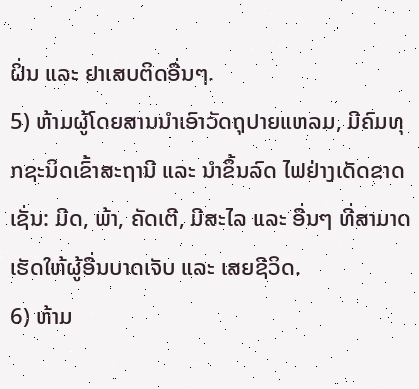ຝິ່ນ ແລະ ຢາເສບຕິດອື່ນໆ.
5) ຫ້າມຜູ້ໂດຍສານນຳເອົາວັດຖຸປາຍແຫລມ, ມີຄົມທຸກຊະນິດເຂົ້າສະຖານີ ແລະ ນຳຂຶ້ນລົດ ໄຟຢ່າງເດັດຂາດ ເຊັ່ນ: ມີດ, ພ້າ, ຄັດເຕີ, ມີສະໄລ ແລະ ອື່ນໆ ທີ່ສາມາດເຮັດໃຫ້ຜູ້ອື່ນບາດເຈັບ ແລະ ເສຍຊີວິດ.
6) ຫ້າມ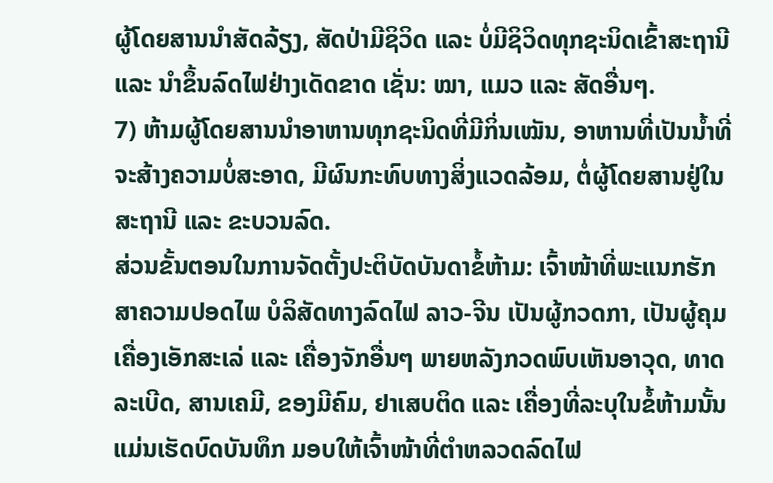ຜູ້ໂດຍສານນຳສັດລ້ຽງ, ສັດປ່າມີຊິວິດ ແລະ ບໍ່ມີຊິວິດທຸກຊະນິດເຂົ້າສະຖານີ ແລະ ນຳຂຶ້ນລົດໄຟຢ່າງເດັດຂາດ ເຊັ່ນ: ໝາ, ແມວ ແລະ ສັດອື່ນໆ.
7) ຫ້າມຜູ້ໂດຍສານນຳອາຫານທຸກຊະນິດທີ່ມີກິ່ນເໝັນ, ອາຫານທີ່ເປັນນໍ້າທີ່ຈະສ້າງຄວາມບໍ່ສະອາດ, ມີຜົນກະທົບທາງສິ່ງແວດລ້ອມ, ຕໍ່ຜູ້ໂດຍສານຢູ່ໃນສະຖານີ ແລະ ຂະບວນລົດ.
ສ່ວນຂັ້ນຕອນໃນການຈັດຕັ້ງປະຕິບັດບັນດາຂໍ້ຫ້າມ: ເຈົ້າໜ້າທີ່ພະແນກຮັກສາຄວາມປອດໄພ ບໍລິສັດທາງລົດໄຟ ລາວ-ຈີນ ເປັນຜູ້ກວດກາ, ເປັນຜູ້ຄຸມເຄື່ອງເອັກສະເລ່ ແລະ ເຄື່ອງຈັກອື່ນໆ ພາຍຫລັງກວດພົບເຫັນອາວຸດ, ທາດລະເບີດ, ສານເຄມີ, ຂອງມີຄົມ, ຢາເສບຕິດ ແລະ ເຄື່ອງທີ່ລະບຸໃນຂໍ້ຫ້າມນັ້ນ ແມ່ນເຮັດບົດບັນທຶກ ມອບໃຫ້ເຈົ້າໜ້າທີ່ຕຳຫລວດລົດໄຟ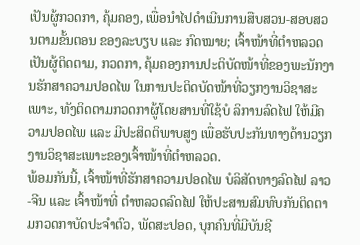ເປັນຜູ້ກວດກາ, ຄຸ້ມຄອງ, ເພື່ອນຳໄປດຳເນີນການສືບສວນ-ສອບສວນຕາມຂັ້ນຕອນ ຂອງລະບຽບ ແລະ ກົດໝາຍ; ເຈົ້າໜ້າທີ່ຕໍາຫລວດ ເປັນຜູ້ຕິດຕາມ, ກວດກາ, ຄຸ້ມຄອງການປະຕິບັດໜ້າທີ່ຂອງພະນັກງານຮັກສາຄວາມປອດໄພ ໃນການປະຕິດບັດໜ້າທີ່ວຽກງານວິຊາສະເພາະ, ທັງຕິດຕາມກວດກາຜູ້ໂດຍສານທີ່ໃຊ້ບໍ ລິການລົດໄຟ ໃຫ້ມີຄວາມປອດໄພ ແລະ ມີປະສິດຕິພາບສູງ ເພື່ອຮັບປະກັນທາງດ້ານວຽກງານວິຊາສະເພາະຂອງເຈົ້າໜ້າທີ່ຕຳຫລວດ.
ພ້ອມກັນນີ້, ເຈົ້າໜ້າທີ່ຮັກສາຄວາມປອດໄພ ບໍລິສັດທາງລົດໄຟ ລາວ-ຈີນ ແລະ ເຈົ້າໜ້າທີ່ ຕຳຫລວດລົດໄຟ ໃຫ້ປະສານສົມທົບກັນຕິດຕາມກວດກາບັດປະຈໍາຕົວ, ພັດສະປອດ, ບຸກຄົນທີ່ມີບັນຊີ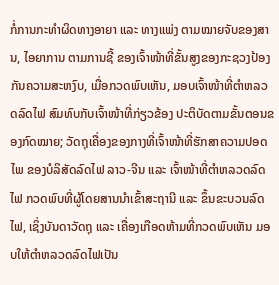ກໍ່ການກະທຳຜິດທາງອາຍາ ແລະ ທາງແພ່ງ ຕາມໝາຍຈັບຂອງສານ, ໄອຍາການ ຕາມການຊີ້ ຂອງເຈົ້າໜ້າທີ່ຂັ້ນສູງຂອງກະຊວງປ້ອງກັນຄວາມສະຫງົບ, ເມື່ອກວດພົບເຫັນ, ມອບເຈົ້າໜ້າທີ່ຕຳຫລວດລົດໄຟ ສົມທົບກັບເຈົ້າໜ້າທີ່ກ່ຽວຂ້ອງ ປະຕິບັດຕາມຂັ້ນຕອນຂອງກົດໝາຍ; ວັດຖຸເຄື່ອງຂອງກາງທີ່ເຈົ້າໜ້າທີ່ຮັກສາຄວາມປອດໄພ ຂອງບໍລິສັດລົດໄຟ ລາວ-ຈີນ ແລະ ເຈົ້າໜ້າທີ່ຕໍາຫລວດລົດໄຟ ກວດພົບທີ່ຜູ້ໂດຍສານນຳເຂົ້າສະຖານີ ແລະ ຂຶ້ນຂະບວນລົດໄຟ, ເຊິ່ງບັນດາວັດຖຸ ແລະ ເຄື່ອງເກືອດຫ້າມທີ່ກວດພົບເຫັນ ມອບໃຫ້ຕຳຫລວດລົດໄຟເປັນ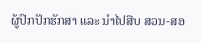ຜູ້ປົກປັກຮັກສາ ແລະ ນຳໄປສືບ ສວນ-ສອ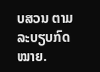ບສວນ ຕາມລະບຽບກົດໝາຍ.